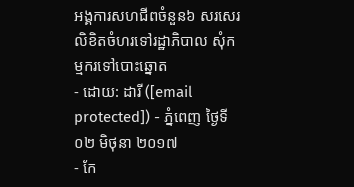អង្គការសហជីពចំនួន៦ សរសេរលិខិតចំហរទៅរដ្ឋាភិបាល សុំកម្មករទៅបោះឆ្នោត
- ដោយ: ដារី ([email protected]) - ភ្នំពេញ ថ្ងៃទី០២ មិថុនា ២០១៧
- កែ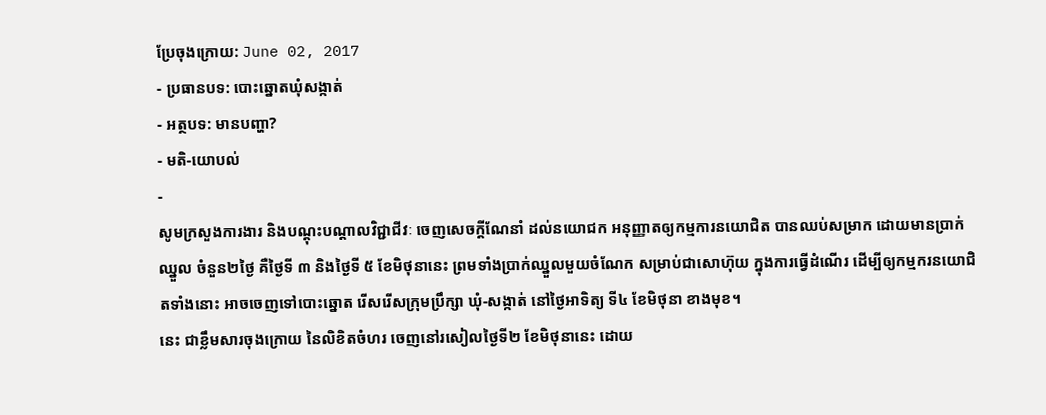ប្រែចុងក្រោយ: June 02, 2017
- ប្រធានបទ: បោះឆ្នោតឃុំសង្កាត់
- អត្ថបទ: មានបញ្ហា?
- មតិ-យោបល់
-
សូមក្រសួងការងារ និងបណ្ដុះបណ្ដាលវិជ្ជាជីវៈ ចេញសេចក្ដីណែនាំ ដល់នយោជក អនុញ្ញាតឲ្យកម្មការនយោជិត បានឈប់សម្រាក ដោយមានប្រាក់ឈ្នួល ចំនួន២ថ្ងៃ គឺថ្ងៃទី ៣ និងថ្ងៃទី ៥ ខែមិថុនានេះ ព្រមទាំងប្រាក់ឈ្នួលមួយចំណែក សម្រាប់ជាសោហ៊ុយ ក្នុងការធ្វើដំណើរ ដើម្បីឲ្យកម្មករនយោជិតទាំងនោះ អាចចេញទៅបោះឆ្នោត រើសរើសក្រុមប្រឹក្សា ឃុំ-សង្កាត់ នៅថ្ងៃអាទិត្យ ទី៤ ខែមិថុនា ខាងមុខ។
នេះ ជាខ្លឹមសារចុងក្រោយ នៃលិខិតចំហរ ចេញនៅរសៀលថ្ងៃទី២ ខែមិថុនានេះ ដោយ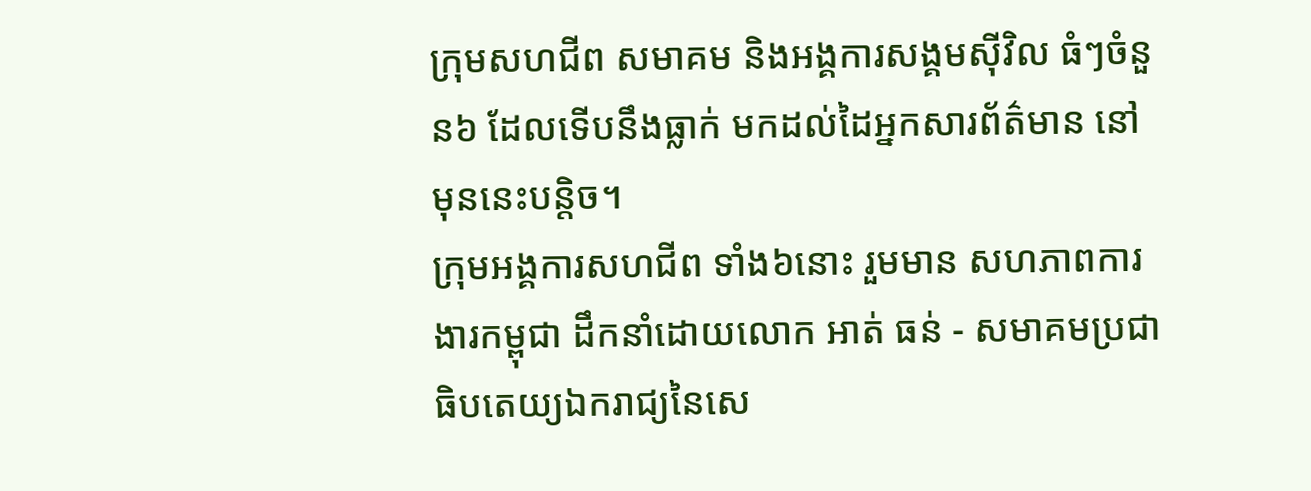ក្រុមសហជីព សមាគម និងអង្គការសង្គមសុីវិល ធំៗចំនួន៦ ដែលទើបនឹងធ្លាក់ មកដល់ដៃអ្នកសារព័ត៌មាន នៅមុននេះបន្តិច។
ក្រុមអង្គការសហជីព ទាំង៦នោះ រួមមាន សហភាពការងារកម្ពុជា ដឹកនាំដោយលោក អាត់ ធន់ - សមាគមប្រជាធិបតេយ្យឯករាជ្យនៃសេ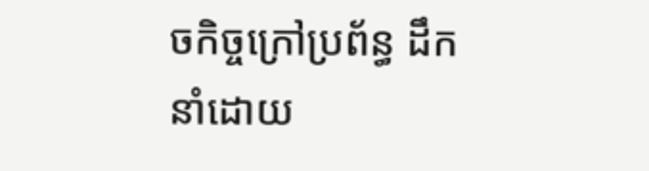ចកិច្ចក្រៅប្រព័ន្ធ ដឹកនាំដោយ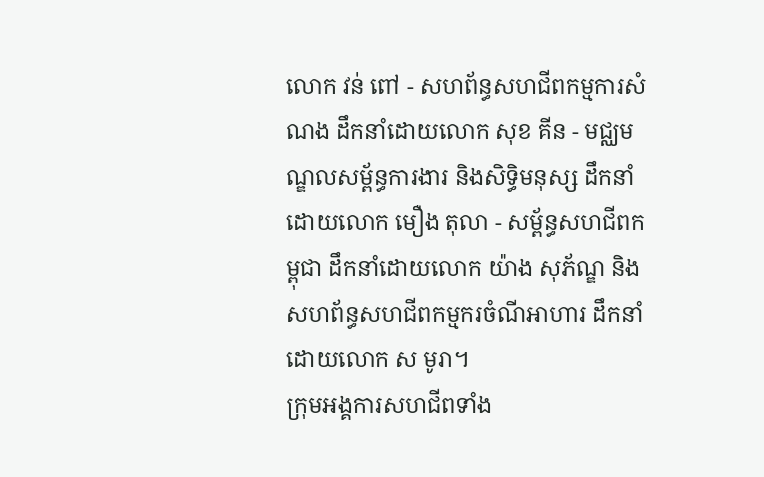លោក វន់ ពៅ - សហព័ន្ធសហជីពកម្មការសំណង ដឹកនាំដោយលោក សុខ គីន - មជ្ឈមណ្ឌលសម្ព័ន្ធការងារ និងសិទ្ធិមនុស្ស ដឹកនាំដោយលោក មឿង តុលា - សម្ព័ន្ធសហជីពកម្ពុជា ដឹកនាំដោយលោក យ៉ាង សុភ័ណ្ឌ និងសហព័ន្ធសហជីពកម្មករចំណីអាហារ ដឹកនាំដោយលោក ស មូរា។
ក្រុមអង្គការសហជីពទាំង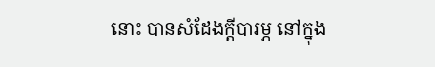នោះ បានសំដែងក្ដីបារម្ភ នៅក្នុង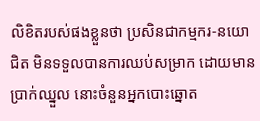លិខិតរបស់ផងខ្លួនថា ប្រសិនជាកម្មករ-នយោជិត មិនទទួលបានការឈប់សម្រាក ដោយមានប្រាក់ឈ្នួល នោះចំនួនអ្នកបោះឆ្នោត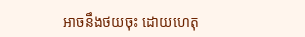អាចនឹងថយចុះ ដោយហេតុ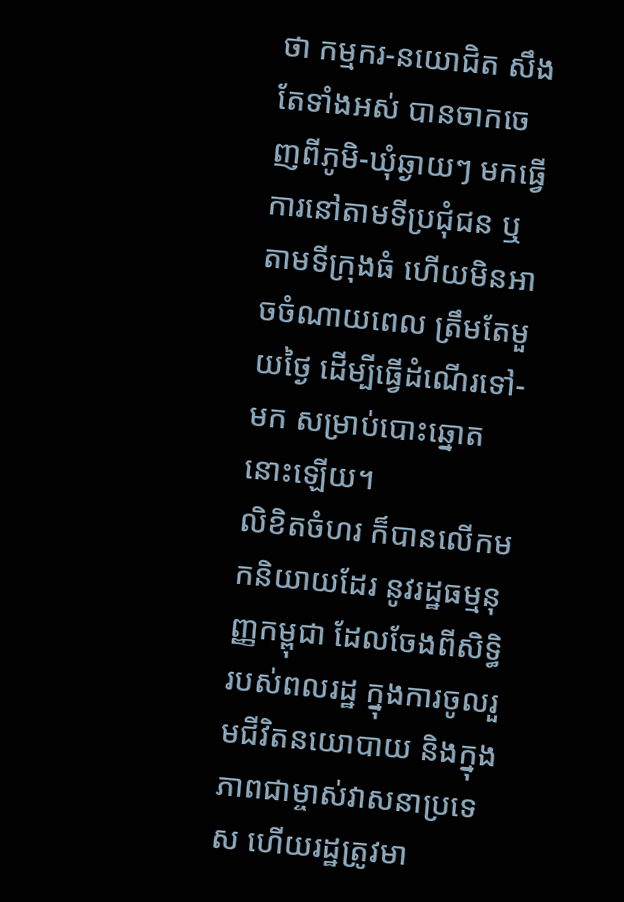ថា កម្មករ-នយោជិត សឹងតែទាំងអស់ បានចាកចេញពីភូមិ-ឃុំឆ្ងាយៗ មកធ្វើការនៅតាមទីប្រជុំជន ឬតាមទីក្រុងធំ ហើយមិនអាចចំណាយពេល ត្រឹមតែមួយថ្ងៃ ដើម្បីធ្វើដំណើរទៅ-មក សម្រាប់បោះឆ្នោតនោះឡើយ។
លិខិតចំហរ ក៏បានលើកមកនិយាយដែរ នូវរដ្ឋធម្មនុញ្ញកម្ពុជា ដែលចែងពីសិទ្ធិរបស់ពលរដ្ឋ ក្នុងការចូលរួមជីវិតនយោបាយ និងក្នុងភាពជាម្ចាស់វាសនាប្រទេស ហើយរដ្ឋត្រូវមា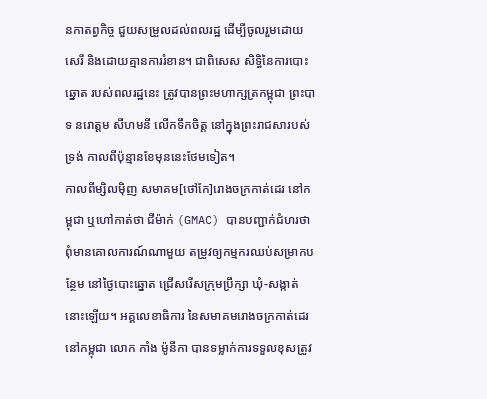នកាតព្វកិច្ច ជួយសម្រួលដល់ពលរដ្ឋ ដើម្បីចូលរួមដោយសេរី និងដោយគ្មានការរំខាន។ ជាពិសេស សិទ្ធិនៃការបោះឆ្នោត របស់ពលរដ្ឋនេះ ត្រូវបានព្រះមហាក្សត្រកម្ពុជា ព្រះបាទ នរោត្ដម សីហមនី លើកទឹកចិត្ត នៅក្នុងព្រះរាជសារបស់ទ្រង់ កាលពីប៉ុន្មានខែមុននេះថែមទៀត។
កាលពីម្សិលម៉ិញ សមាគម[ថៅកែ]រោងចក្រកាត់ដេរ នៅកម្ពុជា ឬហៅកាត់ថា ជីម៉ាក់ (GMAC) បានបញ្ជាក់ជំហរថា ពុំមានគោលការណ៍ណាមួយ តម្រូវឲ្យកម្មករឈប់សម្រាកបន្ថែម នៅថ្ងៃបោះឆ្នោត ជ្រើសរើសក្រុមប្រឹក្សា ឃុំ-សង្កាត់នោះឡើយ។ អគ្គលេខាធិការ នៃសមាគមរោងចក្រកាត់ដេរនៅកម្ពុជា លោក កាំង ម៉ូនីកា បានទម្លាក់ការទទួលខុសត្រូវ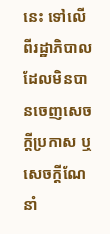នេះ ទៅលើពីរដ្ឋាភិបាល ដែលមិនបានចេញសេចក្ដីប្រកាស ឬសេចក្ដីណែនាំ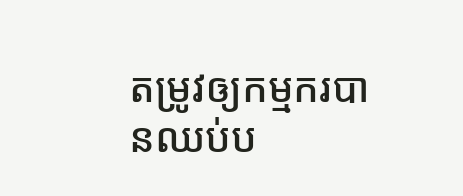តម្រូវឲ្យកម្មករបានឈប់ប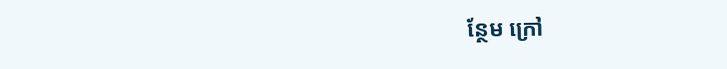ន្ថែម ក្រៅ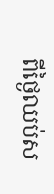ពីថ្ងៃឈប់ស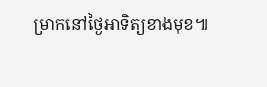ម្រាកនៅថ្ងៃអាទិត្យខាងមុខ៕